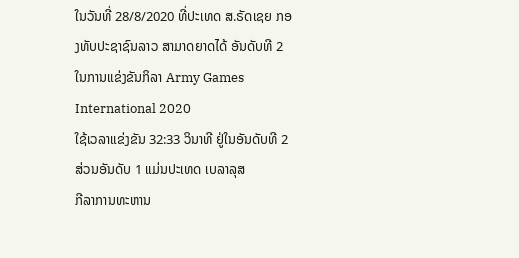ໃນວັນທີ່ 28/8/2020 ທີ່ປະເທດ ສ.ຣັດເຊຍ ກອງທັບປະຊາຊົນລາວ ສາມາດຍາດໄດ້ ອັນດັບທີ 2 ໃນການແຂ່ງຂັນກິລາ Army Games International 2020
ໃຊ້ເວລາແຂ່ງຂັນ 32:33 ວິນາທີ ຢູ່ໃນອັນດັບທີ 2 ສ່ວນອັນດັບ 1 ແມ່ນປະເທດ ເບລາລຸສ
ກີລາການທະຫານ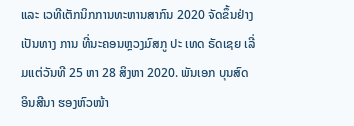ແລະ ເວທີເຕັກນິກການທະຫານສາກົນ 2020 ຈັດຂຶ້ນຢ່າງເປັນທາງ ການ ທີ່ນະຄອນຫຼວງມົສກູ ປະ ເທດ ຣັດເຊຍ ເລີ່ມແຕ່ວັນທີ 25 ຫາ 28 ສິງຫາ 2020. ພັນເອກ ບຸນສົດ ອິນສີນາ ຮອງຫົວໜ້າ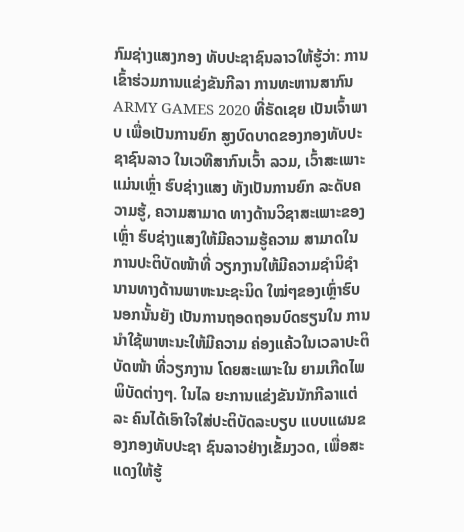ກົມຊ່າງແສງກອງ ທັບປະຊາຊົນລາວໃຫ້ຮູ້ວ່າ: ການ ເຂົ້າຮ່ວມການແຂ່ງຂັນກີລາ ການທະຫານສາກົນ ARMY GAMES 2020 ທີ່ຣັດເຊຍ ເປັນເຈົ້າພາບ ເພື່ອເປັນການຍົກ ສູງບົດບາດຂອງກອງທັບປະ ຊາຊົນລາວ ໃນເວທີສາກົນເວົ້າ ລວມ, ເວົ້າສະເພາະແມ່ນເຫຼົ່າ ຮົບຊ່າງແສງ ທັງເປັນການຍົກ ລະດັບຄວາມຮູ້, ຄວາມສາມາດ ທາງດ້ານວິຊາສະເພາະຂອງເຫຼົ່າ ຮົບຊ່າງແສງໃຫ້ມີຄວາມຮູ້ຄວາມ ສາມາດໃນການປະຕິບັດໜ້າທີ່ ວຽກງານໃຫ້ມີຄວາມຊໍານິຊໍາ ນານທາງດ້ານພາຫະນະຊະນິດ ໃໝ່ໆຂອງເຫຼົ່າຮົບ ນອກນັ້ນຍັງ ເປັນການຖອດຖອນບົດຮຽນໃນ ການນໍາໃຊ້ພາຫະນະໃຫ້ມີຄວາມ ຄ່ອງແຄ້ວໃນເວລາປະຕິບັດໜ້າ ທີ່ວຽກງານ ໂດຍສະເພາະໃນ ຍາມເກີດໄພພິບັດຕ່າງໆ. ໃນໄລ ຍະການແຂ່ງຂັນນັກກີລາແຕ່ລະ ຄົນໄດ້ເອົາໃຈໃສ່ປະຕິບັດລະບຽບ ແບບແຜນຂອງກອງທັບປະຊາ ຊົນລາວຢ່າງເຂັ້ມງວດ, ເພື່ອສະ ແດງໃຫ້ຮູ້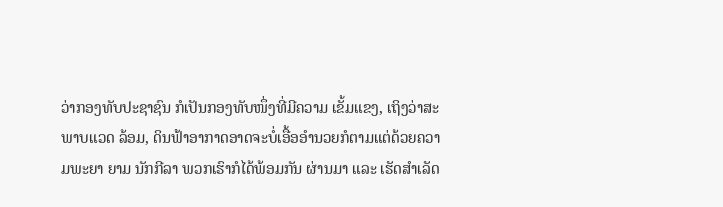ວ່າກອງທັບປະຊາຊົນ ກໍເປັນກອງທັບໜຶ່ງທີ່ມີຄວາມ ເຂັ້ມແຂງ, ເຖິງວ່າສະພາບແວດ ລ້ອມ, ດິນຟ້າອາກາດອາດຈະບໍ່ເອື້ອອຳນວຍກໍຕາມແຕ່ດ້ວຍຄວາມພະຍາ ຍາມ ນັກກີລາ ພວກເຮົາກໍໄດ້ພ້ອມກັນ ຜ່ານມາ ແລະ ເຮັດສໍາເລັດ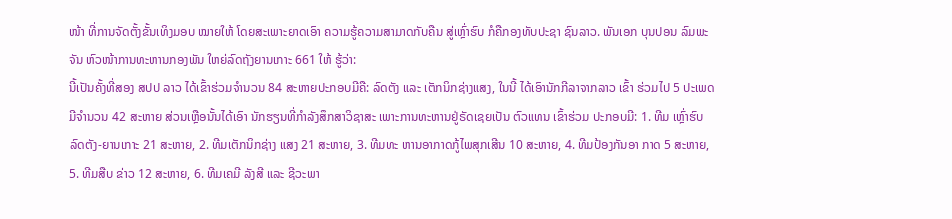ໜ້າ ທີ່ການຈັດຕັ້ງຂັ້ນເທິງມອບ ໝາຍໃຫ້ ໂດຍສະເພາະຍາດເອົາ ຄວາມຮູ້ຄວາມສາມາດກັບຄືນ ສູ່ເຫຼົ່າຮົບ ກໍຄືກອງທັບປະຊາ ຊົນລາວ. ພັນເອກ ບຸນປອນ ລົມພະຈັນ ຫົວໜ້າການທະຫານກອງພັນ ໃຫຍ່ລົດຖັງຍານເກາະ 661 ໃຫ້ ຮູ້ວ່າ:
ນີ້ເປັນຄັ້ງທີ່ສອງ ສປປ ລາວ ໄດ້ເຂົ້າຮ່ວມຈໍານວນ 84 ສະຫາຍປະກອບມີຄື: ລົດຕັງ ແລະ ເຕັກນິກຊ່າງແສງ, ໃນນີ້ ໄດ້ເອົານັກກີລາຈາກລາວ ເຂົ້າ ຮ່ວມໄປ 5 ປະເພດ ມີຈໍານວນ 42 ສະຫາຍ ສ່ວນເຫຼືອນັ້ນໄດ້ເອົາ ນັກຮຽນທີ່ກໍາລັງສຶກສາວິຊາສະ ເພາະການທະຫານຢູ່ຣັດເຊຍເປັນ ຕົວແທນ ເຂົ້າຮ່ວມ ປະກອບມີ: 1. ທີມ ເຫຼົ່າຮົບລົດຕັງ-ຍານເກາະ 21 ສະຫາຍ, 2. ທີມເຕັກນິກຊ່າງ ແສງ 21 ສະຫາຍ, 3. ທີມທະ ຫານອາກາດກູ້ໄພສຸກເສີນ 10 ສະຫາຍ, 4. ທີມປ້ອງກັນອາ ກາດ 5 ສະຫາຍ, 5. ທີມສືບ ຂ່າວ 12 ສະຫາຍ, 6. ທີມເຄມີ ລັງສີ ແລະ ຊີວະພາ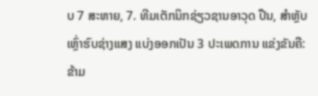ບ 7 ສະຫາຍ, 7. ທີມເຕັກນິກຊ່ຽວຊານອາວຸດ ປືນ, ສໍາຫຼັບເຫຼົ່າຮົບຊ່າງແສງ ແບ່ງອອກເປັນ 3 ປະເພດການ ແຂ່ງຂັນຄື: ຂ້າມ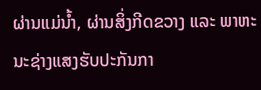ຜ່ານແມ່ນໍ້າ, ຜ່ານສິ່ງກີດຂວາງ ແລະ ພາຫະ ນະຊ່າງແສງຮັບປະກັນກາ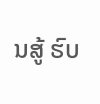ນສູ້ ຮົບ